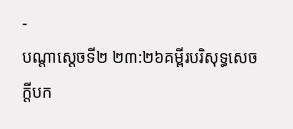-
បណ្ដាស្ដេចទី២ ២៣:២៦គម្ពីរបរិសុទ្ធសេចក្ដីបក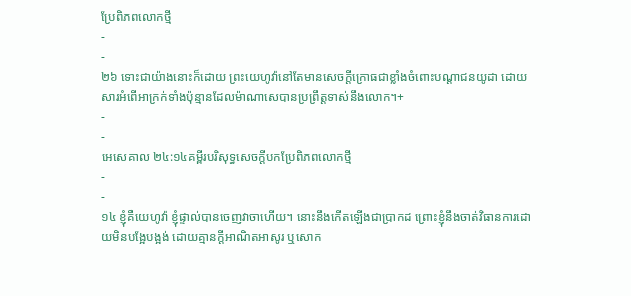ប្រែពិភពលោកថ្មី
-
-
២៦ ទោះជាយ៉ាងនោះក៏ដោយ ព្រះយេហូវ៉ានៅតែមានសេចក្ដីក្រោធជាខ្លាំងចំពោះបណ្ដាជនយូដា ដោយសារអំពើអាក្រក់ទាំងប៉ុន្មានដែលម៉ាណាសេបានប្រព្រឹត្តទាស់នឹងលោក។+
-
-
អេសេគាល ២៤:១៤គម្ពីរបរិសុទ្ធសេចក្ដីបកប្រែពិភពលោកថ្មី
-
-
១៤ ខ្ញុំគឺយេហូវ៉ា ខ្ញុំផ្ទាល់បានចេញវាចាហើយ។ នោះនឹងកើតឡើងជាប្រាកដ ព្រោះខ្ញុំនឹងចាត់វិធានការដោយមិនបង្អែបង្អង់ ដោយគ្មានក្ដីអាណិតអាសូរ ឬសោក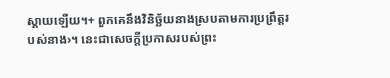ស្ដាយឡើយ។+ ពួកគេនឹងវិនិច្ឆ័យនាងស្របតាមការប្រព្រឹត្តរបស់នាង›។ នេះជាសេចក្ដីប្រកាសរបស់ព្រះ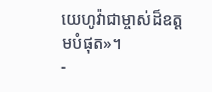យេហូវ៉ាជាម្ចាស់ដ៏ឧត្ដមបំផុត»។
-